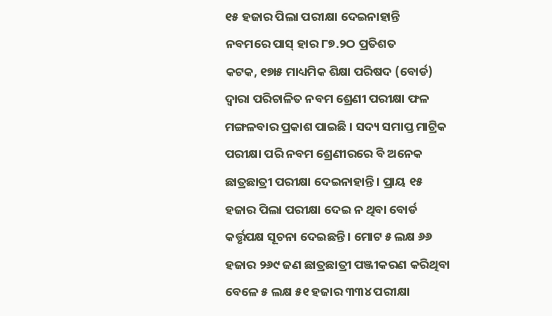୧୫ ହଜାର ପିଲା ପରୀକ୍ଷା ଦେଇନାହାନ୍ତି
ନବମରେ ପାସ୍ ହାର ୮୭.୨ଠ ପ୍ରତିଶତ
କଟକ, ୧୭ା୫ ମାଧ୍ୟମିକ ଶିକ୍ଷା ପରିଷଦ (ବୋର୍ଡ) ଦ୍ୱାରା ପରିଚାଳିତ ନବମ ଶ୍ରେଣୀ ପରୀକ୍ଷା ଫଳ ମଙ୍ଗଳବାର ପ୍ରକାଶ ପାଇଛି । ସଦ୍ୟ ସମାପ୍ତ ମାଟ୍ରିକ ପରୀକ୍ଷା ପରି ନବମ ଶ୍ରେଣୀରରେ ବି ଅନେକ ଛାତ୍ରଛାତ୍ରୀ ପରୀକ୍ଷା ଦେଇନାହାନ୍ତି । ପ୍ରାୟ ୧୫ ହଜାର ପିଲା ପରୀକ୍ଷା ଦେଇ ନ ଥିବା ବୋର୍ଡ କର୍ତ୍ତୃପକ୍ଷ ସୂଚନା ଦେଇଛନ୍ତି । ମୋଟ ୫ ଲକ୍ଷ ୬୬ ହଜାର ୨୬୯ ଜଣ ଛାତ୍ରଛାତ୍ରୀ ପଞ୍ଜୀକରଣ କରିଥିବା ବେଳେ ୫ ଲକ୍ଷ ୫୧ ହଜାର ୩୩୪ ପରୀକ୍ଷା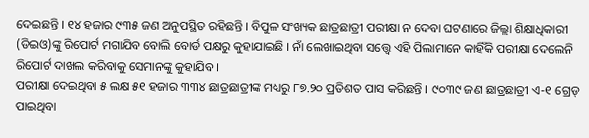ଦେଇଛନ୍ତି । ୧୪ ହଜାର ୯୩୫ ଜଣ ଅନୁପସ୍ଥିତ ରହିଛନ୍ତି । ବିପୁଳ ସଂଖ୍ୟକ ଛାତ୍ରଛାତ୍ରୀ ପରୀକ୍ଷା ନ ଦେବା ଘଟଣାରେ ଜିଲ୍ଲା ଶିକ୍ଷାଧିକାରୀ (ଡିଇଓ)ଙ୍କୁ ରିପୋର୍ଟ ମଗାଯିବ ବୋଲି ବୋର୍ଡ ପକ୍ଷରୁ କୁହାଯାଇଛି । ନାଁ ଲେଖାଇଥିବା ସତ୍ତ୍ୱେ ଏହି ପିଲାମାନେ କାହିଁକି ପରୀକ୍ଷା ଦେଲେନି ରିପୋର୍ଟ ଦାଖଲ କରିବାକୁ ସେମାନଙ୍କୁ କୁହାଯିବ ।
ପରୀକ୍ଷା ଦେଇଥିବା ୫ ଲକ୍ଷ ୫୧ ହଜାର ୩୩୪ ଛାତ୍ରଛାତ୍ରୀଙ୍କ ମଧ୍ୟରୁ ୮୭.୨୦ ପ୍ରତିଶତ ପାସ କରିଛନ୍ତି । ୯୦୩୯ ଜଣ ଛାତ୍ରଛାତ୍ରୀ ଏ-୧ ଗ୍ରେଡ୍ ପାଇଥିବା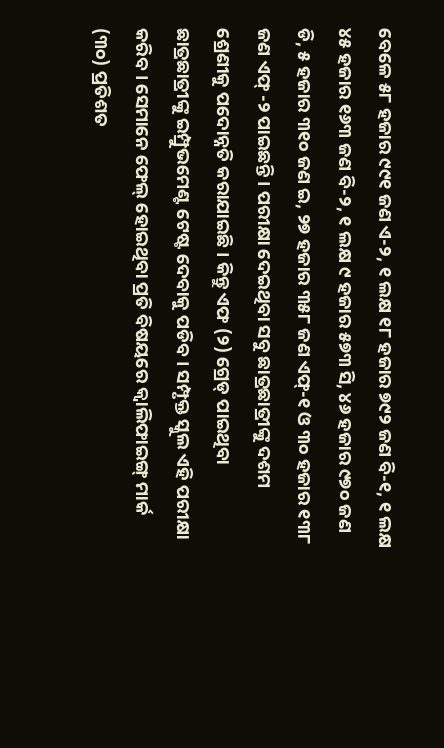ବେଳେ ୫୮ ହଜାର ୯୯୧ ଜଣ ଏ-୨, ୧ ଲକ୍ଷ ୧୮ ହଜାର ୭୯୨ ଜଣ ବି-୧, ୧ ଲକ୍ଷ ୪୫ ହଜାର ୧୬୩ ଜଣ ବି-୨, ୧ ଲକ୍ଷ ୯ ହଜାର ୫୭୩ ସି, ୪୬ ହଜାର ୯୭୦ ଜଣ ଡି, ୫ ହଜାର ୩୧୦ ଜଣ ଇ, ୨୭ ହଜାର ୩୫୮ ଜଣ ଏଫ୍-୧ ଓ ୩୦ ହଜାର ୧୩୮ ଜଣ ଏଫ୍ -୨ ପାଇଛନ୍ତି । ପରୀକ୍ଷା ଦେଇଥିବା ସବୁ ଛାତ୍ରଛାତ୍ରୀଙ୍କୁ ଦଶମ ଶ୍ରେଣୀକୁ ପଦୋନ୍ନତି କରାଯାଇଛି । କିନ୍ତୁ ଏଫ (୨) ଗ୍ରେଡ୍ ପାଇଥିବା ଛାତ୍ରଛାତ୍ରୀଙ୍କୁ ଇମ୍ପ୍ରୁଭମେଣ୍ଟ ଟେଷ୍ଟ ଦେବାକୁ ପଡିବ । ସମ୍ପୃକ୍ତ ସ୍କୁଲ ଏହି ପରୀକ୍ଷା କରିବ । ସେମାନେ ଫେଲ୍ ହୋଇଥିବା ପ୍ରତି ବିଷୟରେ କ୍ୱାଲିଫାଇଙ୍ଗ୍ ମାର୍କ (୩୦) ପ୍ରତିଶତ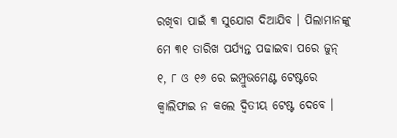ରଖିବା ପାଇଁ ୩ ସୁଯୋଗ ଦିଆଯିବ । ପିଲାମାନଙ୍କୁ ମେ ୩୧ ତାରିଖ ପର୍ଯ୍ୟନ୍ତ ପଢାଇବା ପରେ ଜୁନ୍ ୧, ୮ ଓ ୧୬ ରେ ଇମ୍ପ୍ରୁଭମେଣ୍ଟ ଟେଷ୍ଟରେ କ୍ୱାଲିଫାଇ ନ କଲେ ଦ୍ୱିତୀୟ ଟେଷ୍ଟ ଦେବେ ।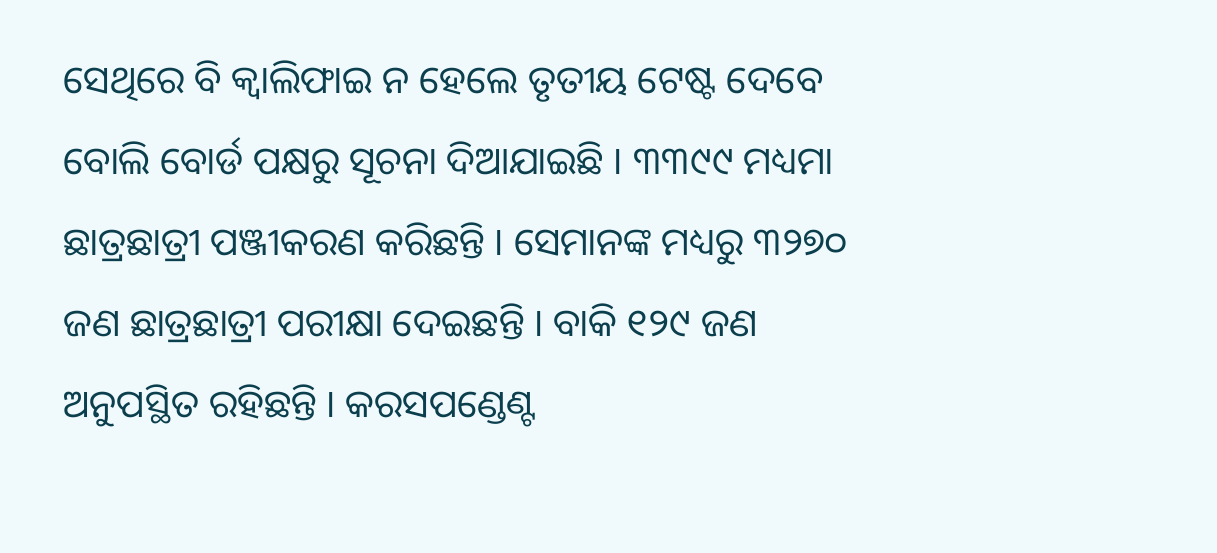ସେଥିରେ ବି କ୍ୱାଲିଫାଇ ନ ହେଲେ ତୃତୀୟ ଟେଷ୍ଟ ଦେବେ ବୋଲି ବୋର୍ଡ ପକ୍ଷରୁ ସୂଚନା ଦିଆଯାଇଛି । ୩୩୯୯ ମଧ୍ୟମା ଛାତ୍ରଛାତ୍ରୀ ପଞ୍ଜୀକରଣ କରିଛନ୍ତି । ସେମାନଙ୍କ ମଧ୍ୟରୁ ୩୨୭୦ ଜଣ ଛାତ୍ରଛାତ୍ରୀ ପରୀକ୍ଷା ଦେଇଛନ୍ତି । ବାକି ୧୨୯ ଜଣ ଅନୁପସ୍ଥିତ ରହିଛନ୍ତି । କରସପଣ୍ଡେଣ୍ଟ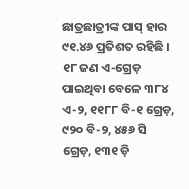ଛାତ୍ରଛାତ୍ରୀଙ୍କ ପାସ୍ ହାର ୯୧.୪୬ ପ୍ରତିଶତ ରହିଛି । ୧୮ ଜଣ ଏ-ଗ୍ରେଡ଼ ପାଇଥିବା ବେଳେ ୩୮୪ ଏ-୨, ୧୧୮୮ ବି-୧ ଗ୍ରେଡ଼, ୯୨୦ ବି-୨, ୪୫୬ ସି ଗ୍ରେଡ଼, ୧୩୧ ଡ଼ି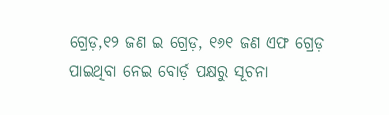ଗ୍ରେଡ଼,୧୨ ଜଣ ଇ ଗ୍ରେଡ଼, ୧୬୧ ଜଣ ଏଫ ଗ୍ରେଡ଼ ପାଇଥିବା ନେଇ ବୋର୍ଡ଼ ପକ୍ଷରୁ ସୂଚନା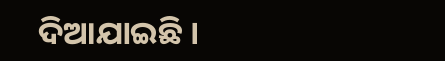ଦିଆଯାଇଛି ।